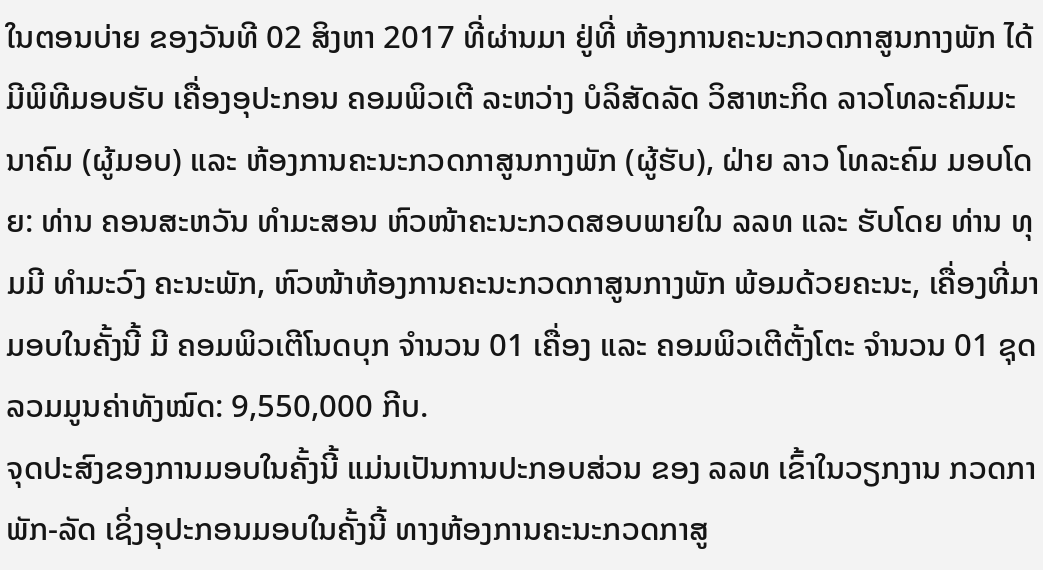ໃນຕອນບ່າຍ ຂອງວັນທີ 02 ສິງຫາ 2017 ທີ່ຜ່ານມາ ຢູ່ທີ່ ຫ້ອງການຄະນະກວດກາສູນກາງພັກ ໄດ້ມີພິທີມອບຮັບ ເຄື່ອງອຸປະກອນ ຄອມພິວເຕີ ລະຫວ່າງ ບໍລິສັດລັດ ວິສາຫະກິດ ລາວໂທລະຄົມມະນາຄົມ (ຜູ້ມອບ) ແລະ ຫ້ອງການຄະນະກວດກາສູນກາງພັກ (ຜູ້ຮັບ), ຝ່າຍ ລາວ ໂທລະຄົມ ມອບໂດຍ: ທ່ານ ຄອນສະຫວັນ ທໍາມະສອນ ຫົວໜ້າຄະນະກວດສອບພາຍໃນ ລລທ ແລະ ຮັບໂດຍ ທ່ານ ທຸມມີ ທຳມະວົງ ຄະນະພັກ, ຫົວໜ້າຫ້ອງການຄະນະກວດກາສູນກາງພັກ ພ້ອມດ້ວຍຄະນະ, ເຄື່ອງທີ່ມາມອບໃນຄັ້ງນີ້ ມີ ຄອມພິວເຕີໂນດບຸກ ຈຳນວນ 01 ເຄື່ອງ ແລະ ຄອມພິວເຕີຕັ້ງໂຕະ ຈຳນວນ 01 ຊຸດ ລວມມູນຄ່າທັງໝົດ: 9,550,000 ກີບ.
ຈຸດປະສົງຂອງການມອບໃນຄັ້ງນີ້ ແມ່ນເປັນການປະກອບສ່ວນ ຂອງ ລລທ ເຂົ້າໃນວຽກງານ ກວດກາພັກ-ລັດ ເຊິ່ງອຸປະກອນມອບໃນຄັ້ງນີ້ ທາງຫ້ອງການຄະນະກວດກາສູ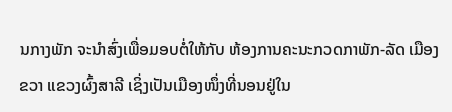ນກາງພັກ ຈະນຳສົ່ງເພື່ອມອບຕໍ່ໃຫ້ກັບ ຫ້ອງການຄະນະກວດກາພັກ-ລັດ ເມືອງຂວາ ແຂວງຜົ້ງສາລີ ເຊິ່ງເປັນເມືອງໜຶ່ງທີ່ນອນຢູ່ໃນ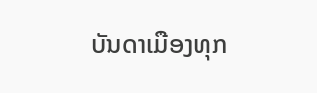ບັນດາເມືອງທຸກ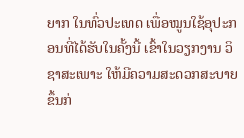ຍາກ ໃນທົ່ວປະເທດ ເພື່ອໝູນໃຊ້ອຸປະກອນທີ່ໄດ້ຮັບໃນຄັ້ງນີ້ ເຂົ້າໃນວຽກງານ ວິຊາສະເພາະ ໃຫ້ມີຄວາມສະດວກສະບາຍຂຶ້ນກ່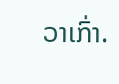ວາເກົ່າ.